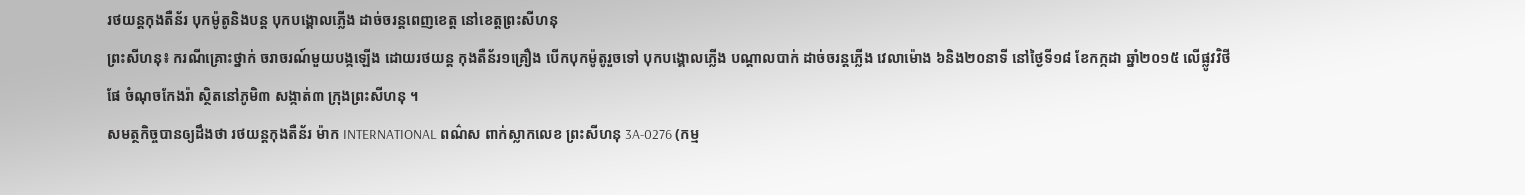រថយន្តកុងតឺន័រ បុកម៉ូតូនិងបន្ត បុកបង្គោលភ្លើង ដាច់ចរន្តពេញខេត្ត នៅខេត្តព្រះសីហនុ
ព្រះសីហនុ៖ ករណីគ្រោះថ្នាក់ ចរាចរណ៍មួយបង្កឡើង ដោយរថយន្ត កុងតឺន័រ១គ្រឿង បើកបុកម៉ូតូរួចទៅ បុកបង្គោលភ្លើង បណ្តាលបាក់ ដាច់ចរន្តភ្លើង វេលាម៉ោង ៦និង២០នាទី នៅថ្ងៃទី១៨ ខែកក្កដា ឆ្នាំ២០១៥ លើផ្លូវវិថីផែ ចំណុចកែងរ៉ា ស្ថិតនៅភូមិ៣ សង្កាត់៣ ក្រុងព្រះសីហនុ ។
សមត្ថកិច្ចបានឲ្យដឹងថា រថយន្តកុងតឺន័រ ម៉ាក INTERNATIONAL ពណ៌ស ពាក់ស្លាកលេខ ព្រះសីហនុ 3A-0276 (កម្ម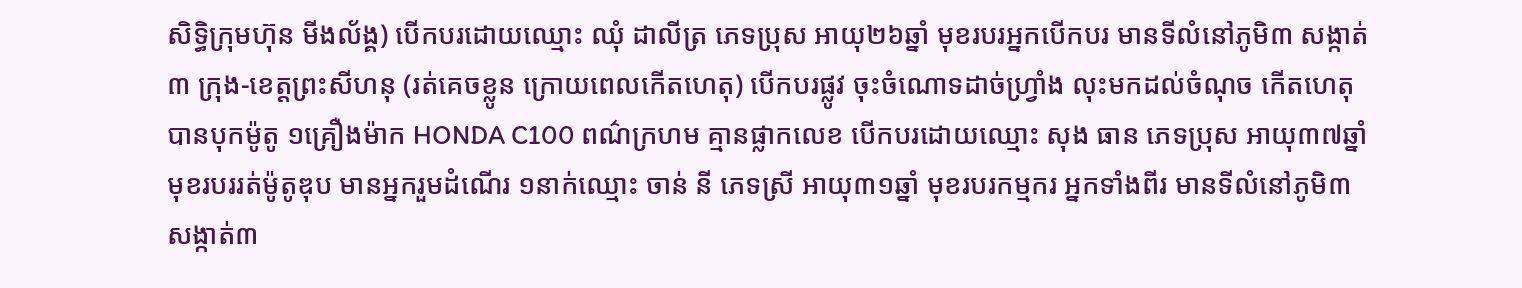សិទ្ធិក្រុមហ៊ុន មីងល័ង្គ) បើកបរដោយឈ្មោះ ឈុំ ដាលីត្រ ភេទប្រុស អាយុ២៦ឆ្នាំ មុខរបរអ្នកបើកបរ មានទីលំនៅភូមិ៣ សង្កាត់៣ ក្រុង-ខេត្តព្រះសីហនុ (រត់គេចខ្លូន ក្រោយពេលកើតហេតុ) បើកបរផ្លូវ ចុះចំណោទដាច់ហ្វ្រាំង លុះមកដល់ចំណុច កើតហេតុបានបុកម៉ូតូ ១គ្រឿងម៉ាក HONDA C100 ពណ៌ក្រហម គ្មានផ្លាកលេខ បើកបរដោយឈ្មោះ សុង ធាន ភេទប្រុស អាយុ៣៧ឆ្នាំ មុខរបររត់ម៉ូតូឌុប មានអ្នករួមដំណើរ ១នាក់ឈ្មោះ ចាន់ នី ភេទស្រី អាយុ៣១ឆ្នាំ មុខរបរកម្មករ អ្នកទាំងពីរ មានទីលំនៅភូមិ៣ សង្កាត់៣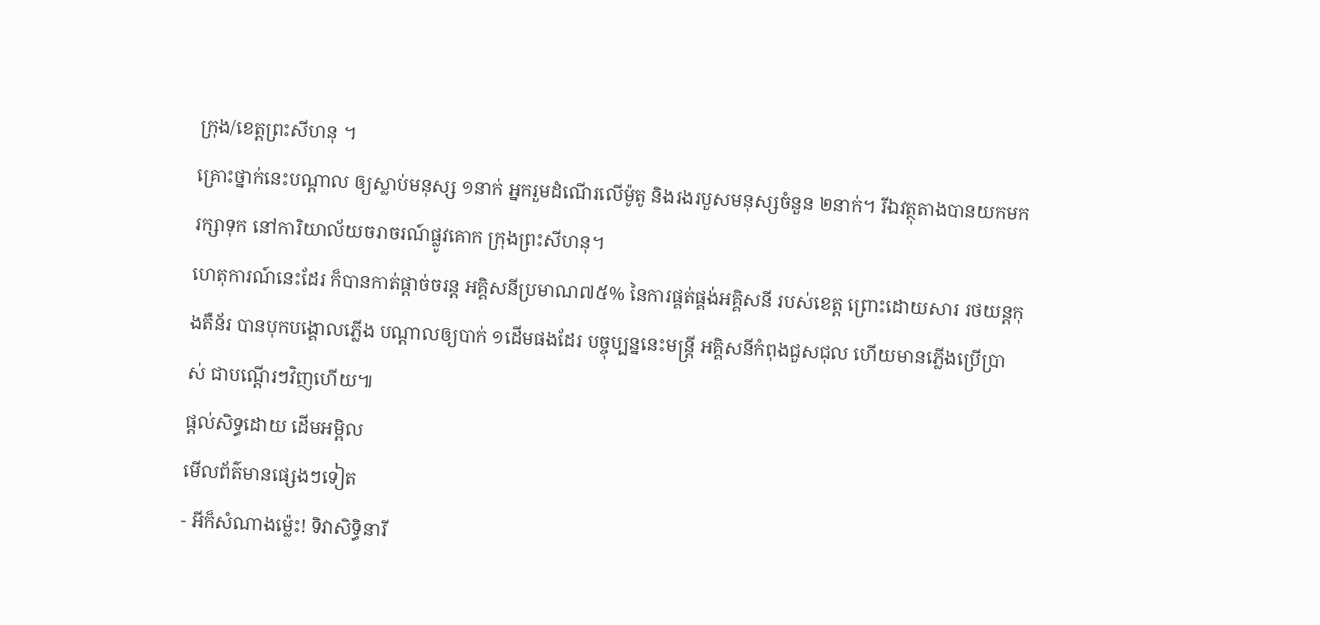ក្រុង/ខេត្តព្រះសីហនុ ។
គ្រោះថ្នាក់នេះបណ្តាល ឲ្យស្លាប់មនុស្ស ១នាក់ អ្នករួមដំណើរលើម៉ូតូ និងរងរបួសមនុស្សចំនួន ២នាក់។ រីឯវត្ថុតាងបានយកមករក្សាទុក នៅការិយាល័យចរាចរណ៍ផ្លូវគោក ក្រុងព្រះសីហនុ។
ហេតុការណ៍នេះដែរ ក៏បានកាត់ផ្តាច់ចរន្ត អគ្គិសនីប្រមាណ៧៥% នៃការផ្គត់ផ្គង់អគ្គិសនី របស់ខេត្ត ព្រោះដោយសារ រថយន្តកុងតឺន័រ បានបុកបង្គោលភ្លើង បណ្តាលឲ្យបាក់ ១ដើមផងដែរ បច្ចុប្បន្ននេះមន្រ្តី អគ្គិសនីកំពុងជួសជុល ហើយមានភ្លើងប្រើប្រាស់ ជាបណ្តើរៗវិញហើយ៕
ផ្តល់សិទ្ធដោយ ដើមអម្ពិល
មើលព័ត៌មានផ្សេងៗទៀត
- អីក៏សំណាងម្ល៉េះ! ទិវាសិទ្ធិនារី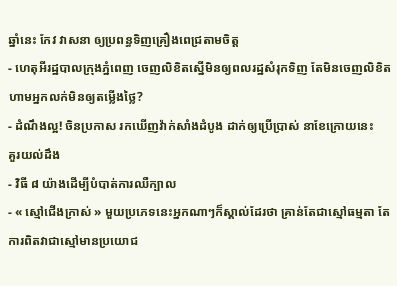ឆ្នាំនេះ កែវ វាសនា ឲ្យប្រពន្ធទិញគ្រឿងពេជ្រតាមចិត្ត
- ហេតុអីរដ្ឋបាលក្រុងភ្នំពេញ ចេញលិខិតស្នើមិនឲ្យពលរដ្ឋសំរុកទិញ តែមិនចេញលិខិតហាមអ្នកលក់មិនឲ្យតម្លើងថ្លៃ?
- ដំណឹងល្អ! ចិនប្រកាស រកឃើញវ៉ាក់សាំងដំបូង ដាក់ឲ្យប្រើប្រាស់ នាខែក្រោយនេះ
គួរយល់ដឹង
- វិធី ៨ យ៉ាងដើម្បីបំបាត់ការឈឺក្បាល
- « ស្មៅជើងក្រាស់ » មួយប្រភេទនេះអ្នកណាៗក៏ស្គាល់ដែរថា គ្រាន់តែជាស្មៅធម្មតា តែការពិតវាជាស្មៅមានប្រយោជ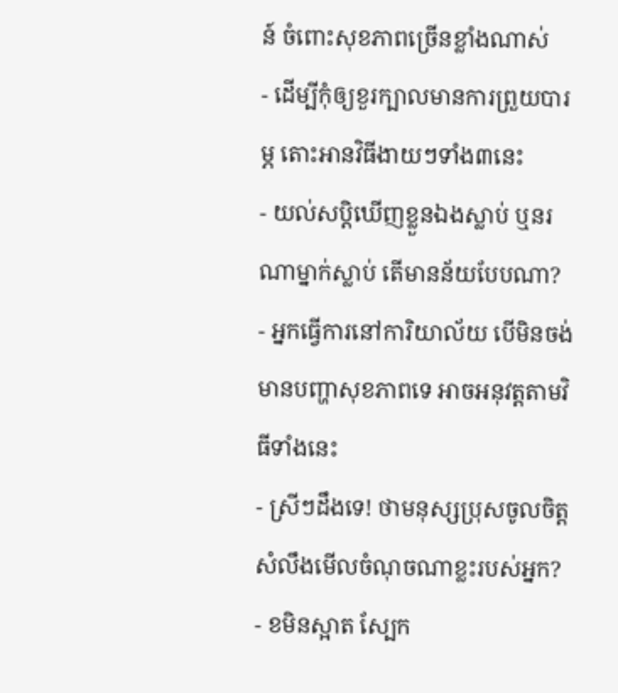ន៍ ចំពោះសុខភាពច្រើនខ្លាំងណាស់
- ដើម្បីកុំឲ្យខួរក្បាលមានការព្រួយបារម្ភ តោះអានវិធីងាយៗទាំង៣នេះ
- យល់សប្តិឃើញខ្លួនឯងស្លាប់ ឬនរណាម្នាក់ស្លាប់ តើមានន័យបែបណា?
- អ្នកធ្វើការនៅការិយាល័យ បើមិនចង់មានបញ្ហាសុខភាពទេ អាចអនុវត្តតាមវិធីទាំងនេះ
- ស្រីៗដឹងទេ! ថាមនុស្សប្រុសចូលចិត្ត សំលឹងមើលចំណុចណាខ្លះរបស់អ្នក?
- ខមិនស្អាត ស្បែក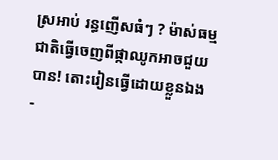ស្រអាប់ រន្ធញើសធំៗ ? ម៉ាស់ធម្មជាតិធ្វើចេញពីផ្កាឈូកអាចជួយបាន! តោះរៀនធ្វើដោយខ្លួនឯង
-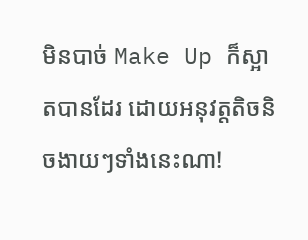មិនបាច់ Make Up ក៏ស្អាតបានដែរ ដោយអនុវត្តតិចនិចងាយៗទាំងនេះណា!